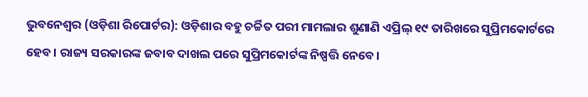ଭୁବନେଶ୍ୱର (ଓଡ଼ିଶା ରିପୋର୍ଟର): ଓଡ଼ିଶାର ବହୁ ଚର୍ଚ୍ଚିତ ପରୀ ମାମଲାର ଶୁଣାଣି ଏପ୍ରିଲ୍ ୧୯ ତାରିଖରେ ସୁପ୍ରିମକୋର୍ଟରେ ହେବ। ରାଜ୍ୟ ସରକାରଙ୍କ ଜବାବ ଦାଖଲ ପରେ ସୁପ୍ରିମକୋର୍ଟଙ୍କ ନିଷ୍ପତ୍ତି ନେବେ।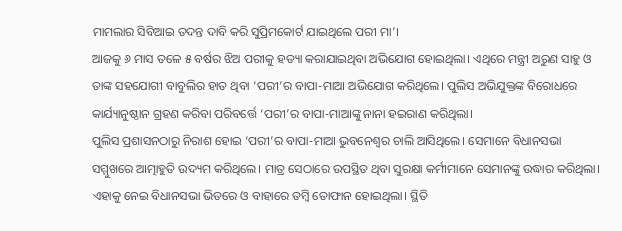ମାମଲାର ସିବିଆଇ ତଦନ୍ତ ଦାବି କରି ସୁପ୍ରିମକୋର୍ଟ ଯାଇଥିଲେ ପରୀ ମା’।
ଆଜକୁ ୬ ମାସ ତଳେ ୫ ବର୍ଷର ଝିଅ ପରୀକୁ ହତ୍ୟା କରାଯାଇଥିବା ଅଭିଯୋଗ ହୋଇଥିଲା। ଏଥିରେ ମନ୍ତ୍ରୀ ଅରୁଣ ସାହୁ ଓ ତାଙ୍କ ସହଯୋଗୀ ବାବୁଲିର ହାତ ଥିବା ‘ପରୀ’ର ବାପା-ମାଆ ଅଭିଯୋଗ କରିଥିଲେ। ପୁଲିସ ଅଭିଯୁକ୍ତଙ୍କ ବିରୋଧରେ କାର୍ଯ୍ୟାନୁଷ୍ଠାନ ଗ୍ରହଣ କରିବା ପରିବର୍ତ୍ତେ ‘ପରୀ’ର ବାପା-ମାଆଙ୍କୁ ନାନା ହଇରାଣ କରିଥିଲା।
ପୁଲିସ ପ୍ରଶାସନଠାରୁ ନିରାଶ ହୋଇ ‘ପରୀ’ର ବାପା-ମାଆ ଭୁବନେଶ୍ୱର ଚାଲି ଆସିଥିଲେ। ସେମାନେ ବିଧାନସଭା ସମ୍ମୁଖରେ ଆତ୍ମାହୁତି ଉଦ୍ୟମ କରିଥିଲେ। ମାତ୍ର ସେଠାରେ ଉପସ୍ଥିତ ଥିବା ସୁରକ୍ଷା କର୍ମୀମାନେ ସେମାନଙ୍କୁ ଉଦ୍ଧାର କରିଥିଲା। ଏହାକୁ ନେଇ ବିଧାନସଭା ଭିତରେ ଓ ବାହାରେ ତମ୍ୱି ତୋଫାନ ହୋଇଥିଲା। ସ୍ଥିତି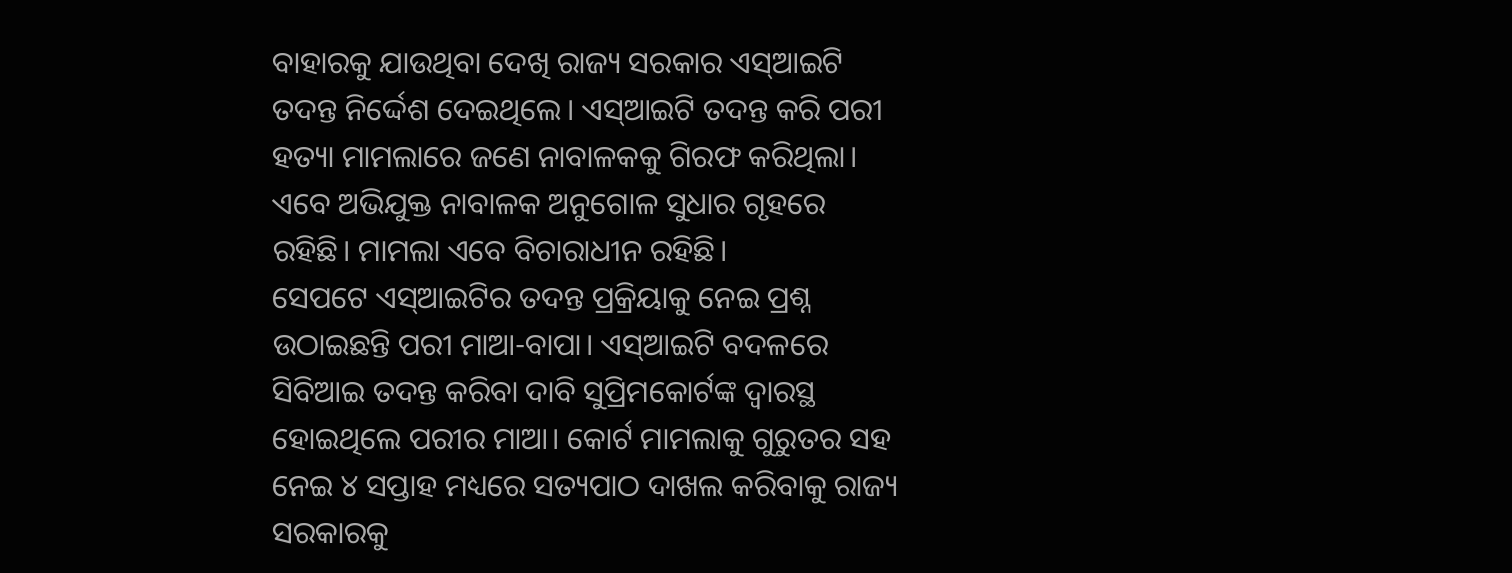ବାହାରକୁ ଯାଉଥିବା ଦେଖି ରାଜ୍ୟ ସରକାର ଏସ୍ଆଇଟି ତଦନ୍ତ ନିର୍ଦ୍ଦେଶ ଦେଇଥିଲେ। ଏସ୍ଆଇଟି ତଦନ୍ତ କରି ପରୀ ହତ୍ୟା ମାମଲାରେ ଜଣେ ନାବାଳକକୁ ଗିରଫ କରିଥିଲା। ଏବେ ଅଭିଯୁକ୍ତ ନାବାଳକ ଅନୁଗୋଳ ସୁଧାର ଗୃହରେ ରହିଛି। ମାମଲା ଏବେ ବିଚାରାଧୀନ ରହିଛି।
ସେପଟେ ଏସ୍ଆଇଟିର ତଦନ୍ତ ପ୍ରକ୍ରିୟାକୁ ନେଇ ପ୍ରଶ୍ନ ଉଠାଇଛନ୍ତି ପରୀ ମାଆ-ବାପା। ଏସ୍ଆଇଟି ବଦଳରେ ସିବିଆଇ ତଦନ୍ତ କରିବା ଦାବି ସୁପ୍ରିମକୋର୍ଟଙ୍କ ଦ୍ୱାରସ୍ଥ ହୋଇଥିଲେ ପରୀର ମାଆ। କୋର୍ଟ ମାମଲାକୁ ଗୁରୁତର ସହ ନେଇ ୪ ସପ୍ତାହ ମଧ୍ୟରେ ସତ୍ୟପାଠ ଦାଖଲ କରିବାକୁ ରାଜ୍ୟ ସରକାରକୁ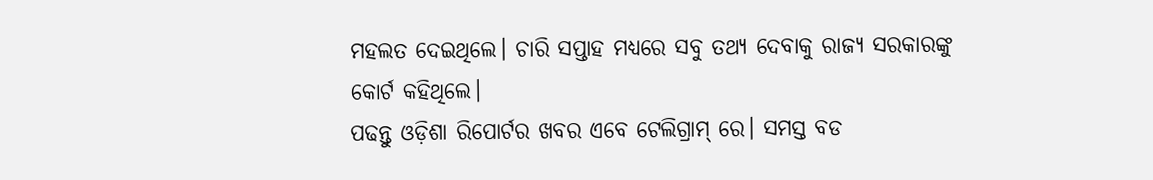ମହଲତ ଦେଇଥିଲେ। ଚାରି ସପ୍ତାହ ମଧ୍ୟରେ ସବୁ ତଥ୍ୟ ଦେବାକୁ ରାଜ୍ୟ ସରକାରଙ୍କୁ କୋର୍ଟ କହିଥିଲେ।
ପଢନ୍ତୁ ଓଡ଼ିଶା ରିପୋର୍ଟର ଖବର ଏବେ ଟେଲିଗ୍ରାମ୍ ରେ। ସମସ୍ତ ବଡ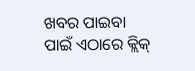ଖବର ପାଇବା ପାଇଁ ଏଠାରେ କ୍ଲିକ୍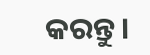କରନ୍ତୁ।